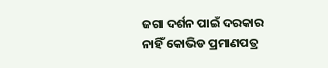ଜଗା ଦର୍ଶନ ପାଇଁ ଦରକାର ନାହିଁ କୋଭିଡ ପ୍ରମାଣପତ୍ର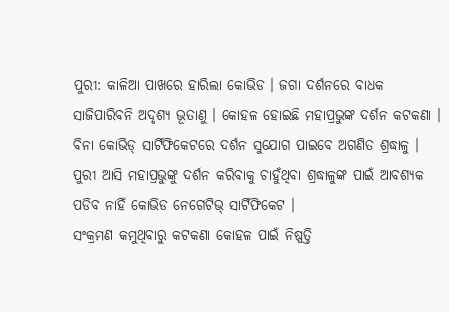ପୁରୀ: କାଳିଆ ପାଖରେ ହାରିଲା କୋଭିଡ । ଜଗା ଦର୍ଶନରେ ବାଧକ ସାଜିପାରିବନି ଅଦୃଶ୍ୟ ଭୂତାଣୁ । କୋହଳ ହୋଇଛି ମହାପ୍ରଭୁଙ୍କ ଦର୍ଶନ କଟକଣା । ବିନା କୋଭିଡ୍ ସାର୍ଟିଫିକେଟରେ ଦର୍ଶନ ସୁଯୋଗ ପାଇବେ ଅଗଣିତ ଶ୍ରଦ୍ଧାଳୁ । ପୁରୀ ଆସି ମହାପ୍ରଭୁଙ୍କୁ ଦର୍ଶନ କରିବାକୁ ଚାହୁଁଥିବା ଶ୍ରଦ୍ଧାଳୁଙ୍କ ପାଇଁ ଆବଶ୍ୟକ ପଡିବ ନାହିଁ କୋଭିଡ ନେଗେଟିଭ୍ ସାର୍ଟିଫିକେଟ ।
ସଂକ୍ରମଣ କମୁଥିବାରୁ କଟକଣା କୋହଳ ପାଇଁ ନିଷ୍ପତ୍ତି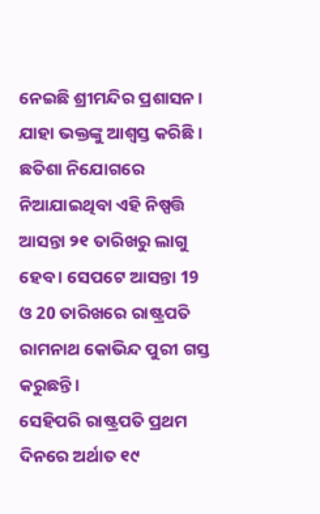ନେଇଛି ଶ୍ରୀମନ୍ଦିର ପ୍ରଶାସନ । ଯାହା ଭକ୍ତଙ୍କୁ ଆଶ୍ୱସ୍ତ କରିଛି । ଛତିଶା ନିଯୋଗରେ ନିଆଯାଇଥିବା ଏହି ନିଷ୍ପତ୍ତି ଆସନ୍ତା ୨୧ ତାରିଖରୁ ଲାଗୁ ହେବ । ସେପଟେ ଆସନ୍ତା 19 ଓ 20 ତାରିଖରେ ରାଷ୍ଟ୍ରପତି ରାମନାଥ କୋଭିନ୍ଦ ପୁରୀ ଗସ୍ତ କରୁଛନ୍ତି ।
ସେହିପରି ରାଷ୍ଟ୍ରପତି ପ୍ରଥମ ଦିନରେ ଅର୍ଥାତ ୧୯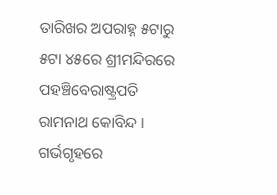ତାରିଖର ଅପରାହ୍ନ ୫ଟାରୁ ୫ଟା ୪୫ରେ ଶ୍ରୀମନ୍ଦିରରେ ପହଞ୍ଚିବେରାଷ୍ଟ୍ରପତି ରାମନାଥ କୋବିନ୍ଦ । ଗର୍ଭଗୃହରେ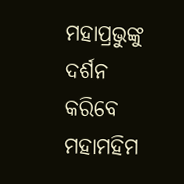ମହାପ୍ରଭୁଙ୍କୁ ଦର୍ଶନ କରିବେ ମହାମହିମ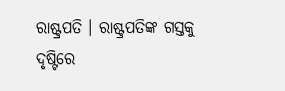ରାଷ୍ଟ୍ରପତି । ରାଷ୍ଟ୍ରପତିଙ୍କ ଗସ୍ତକୁ ଦୃଷ୍ଟିରେ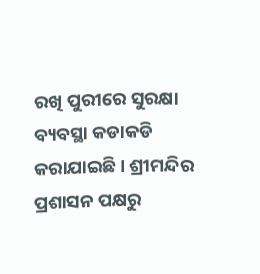ରଖି ପୁରୀରେ ସୁରକ୍ଷା ବ୍ୟବସ୍ଥା କଡାକଡି କରାଯାଇଛି । ଶ୍ରୀମନ୍ଦିର ପ୍ରଶାସନ ପକ୍ଷରୁ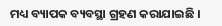ମଧ୍ୟ ବ୍ୟାପକ ବ୍ୟବସ୍ଥା ଗ୍ରହଣ କରାଯାଇଛି ।